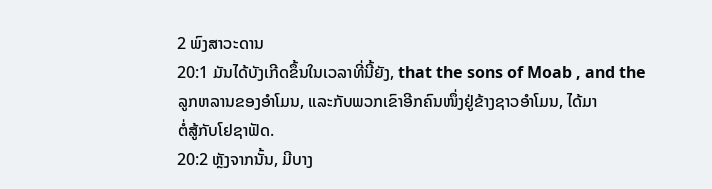2 ພົງສາວະດານ
20:1 ມັນໄດ້ບັງເກີດຂຶ້ນໃນເວລາທີ່ນີ້ຍັງ, that the sons of Moab , and the
ລູກຫລານຂອງອຳໂມນ, ແລະກັບພວກເຂົາອີກຄົນໜຶ່ງຢູ່ຂ້າງຊາວອຳໂມນ, ໄດ້ມາ
ຕໍ່ສູ້ກັບໂຢຊາຟັດ.
20:2 ຫຼັງຈາກນັ້ນ, ມີບາງ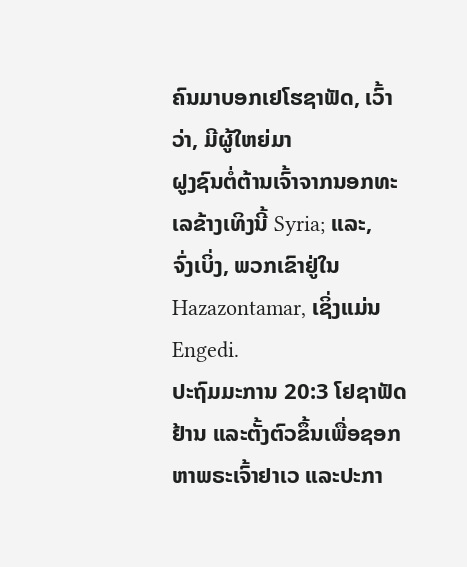ຄົນມາບອກເຢໂຮຊາຟັດ, ເວົ້າວ່າ, ມີຜູ້ໃຫຍ່ມາ
ຝູງຊົນຕໍ່ຕ້ານເຈົ້າຈາກນອກທະເລຂ້າງເທິງນີ້ Syria; ແລະ,
ຈົ່ງເບິ່ງ, ພວກເຂົາຢູ່ໃນ Hazazontamar, ເຊິ່ງແມ່ນ Engedi.
ປະຖົມມະການ 20:3 ໂຢຊາຟັດຢ້ານ ແລະຕັ້ງຕົວຂຶ້ນເພື່ອຊອກຫາພຣະເຈົ້າຢາເວ ແລະປະກາ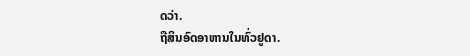ດວ່າ.
ຖືສິນອົດອາຫານໃນທົ່ວຢູດາ.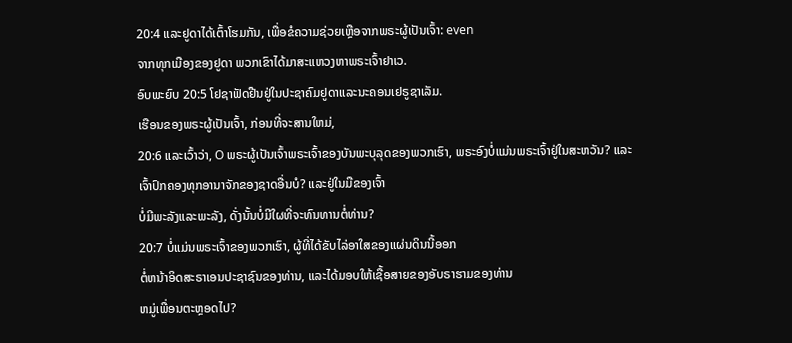20:4 ແລະຢູດາໄດ້ເຕົ້າໂຮມກັນ, ເພື່ອຂໍຄວາມຊ່ວຍເຫຼືອຈາກພຣະຜູ້ເປັນເຈົ້າ: even
ຈາກທຸກເມືອງຂອງຢູດາ ພວກເຂົາໄດ້ມາສະແຫວງຫາພຣະເຈົ້າຢາເວ.
ອົບພະຍົບ 20:5 ໂຢຊາຟັດຢືນຢູ່ໃນປະຊາຄົມຢູດາແລະນະຄອນເຢຣູຊາເລັມ.
ເຮືອນຂອງພຣະຜູ້ເປັນເຈົ້າ, ກ່ອນທີ່ຈະສານໃຫມ່,
20:6 ແລະເວົ້າວ່າ, O ພຣະຜູ້ເປັນເຈົ້າພຣະເຈົ້າຂອງບັນພະບຸລຸດຂອງພວກເຮົາ, ພຣະອົງບໍ່ແມ່ນພຣະເຈົ້າຢູ່ໃນສະຫວັນ? ແລະ
ເຈົ້າປົກຄອງທຸກອານາຈັກຂອງຊາດອື່ນບໍ? ແລະຢູ່ໃນມືຂອງເຈົ້າ
ບໍ່ມີພະລັງແລະພະລັງ, ດັ່ງນັ້ນບໍ່ມີໃຜທີ່ຈະທົນທານຕໍ່ທ່ານ?
20:7 ບໍ່ແມ່ນພຣະເຈົ້າຂອງພວກເຮົາ, ຜູ້ທີ່ໄດ້ຂັບໄລ່ອາໃສຂອງແຜ່ນດິນນີ້ອອກ
ຕໍ່ຫນ້າອິດສະຣາເອນປະຊາຊົນຂອງທ່ານ, ແລະໄດ້ມອບໃຫ້ເຊື້ອສາຍຂອງອັບຣາຮາມຂອງທ່ານ
ຫມູ່ເພື່ອນຕະຫຼອດໄປ?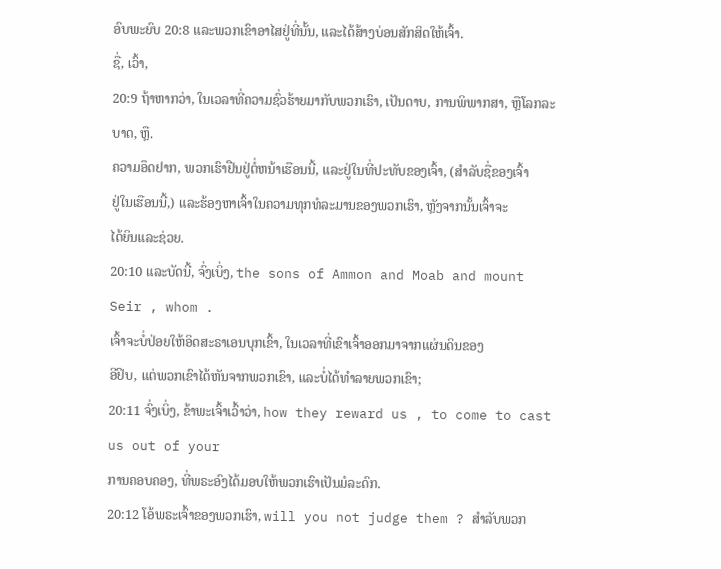ອົບພະຍົບ 20:8 ແລະພວກເຂົາອາໄສຢູ່ທີ່ນັ້ນ, ແລະໄດ້ສ້າງບ່ອນສັກສິດໃຫ້ເຈົ້າ.
ຊື່, ເວົ້າ,
20:9 ຖ້າຫາກວ່າ, ໃນເວລາທີ່ຄວາມຊົ່ວຮ້າຍມາກັບພວກເຮົາ, ເປັນດາບ, ການພິພາກສາ, ຫຼືໂລກລະບາດ, ຫຼື.
ຄວາມອຶດຢາກ, ພວກເຮົາຢືນຢູ່ຕໍ່ຫນ້າເຮືອນນີ້, ແລະຢູ່ໃນທີ່ປະທັບຂອງເຈົ້າ, (ສໍາລັບຊື່ຂອງເຈົ້າ
ຢູ່ໃນເຮືອນນີ້,) ແລະຮ້ອງຫາເຈົ້າໃນຄວາມທຸກທໍລະມານຂອງພວກເຮົາ, ຫຼັງຈາກນັ້ນເຈົ້າຈະ
ໄດ້ຍິນແລະຊ່ວຍ.
20:10 ແລະບັດນີ້, ຈົ່ງເບິ່ງ, the sons of Ammon and Moab and mount Seir , whom .
ເຈົ້າຈະບໍ່ປ່ອຍໃຫ້ອິດສະຣາເອນບຸກເຂົ້າ, ໃນເວລາທີ່ເຂົາເຈົ້າອອກມາຈາກແຜ່ນດິນຂອງ
ອີຢິບ, ແຕ່ພວກເຂົາໄດ້ຫັນຈາກພວກເຂົາ, ແລະບໍ່ໄດ້ທໍາລາຍພວກເຂົາ;
20:11 ຈົ່ງເບິ່ງ, ຂ້າພະເຈົ້າເວົ້າວ່າ, how they reward us , to come to cast us out of your
ການຄອບຄອງ, ທີ່ພຣະອົງໄດ້ມອບໃຫ້ພວກເຮົາເປັນມໍລະດົກ.
20:12 ໂອ້ພຣະເຈົ້າຂອງພວກເຮົາ, will you not judge them ? ສໍາລັບພວກ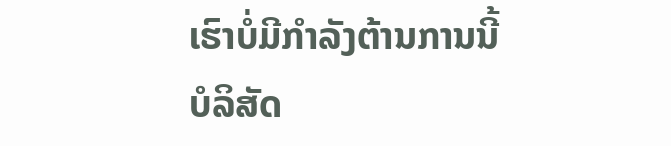ເຮົາບໍ່ມີກໍາລັງຕ້ານການນີ້
ບໍລິສັດ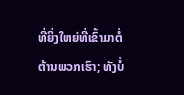ທີ່ຍິ່ງໃຫຍ່ທີ່ເຂົ້າມາຕໍ່ຕ້ານພວກເຮົາ; ທັງບໍ່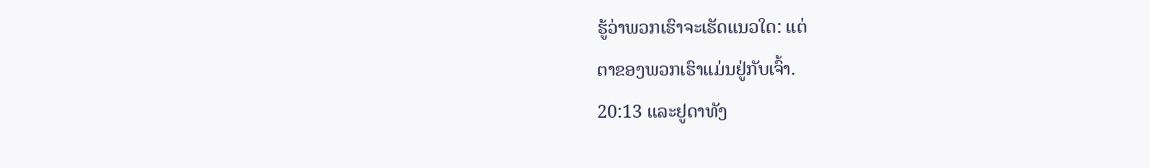ຮູ້ວ່າພວກເຮົາຈະເຮັດແນວໃດ: ແຕ່
ຕາຂອງພວກເຮົາແມ່ນຢູ່ກັບເຈົ້າ.
20:13 ແລະຢູດາທັງ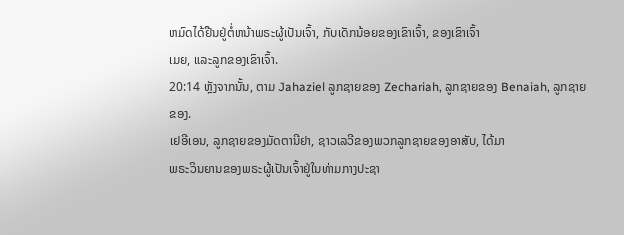ຫມົດໄດ້ຢືນຢູ່ຕໍ່ຫນ້າພຣະຜູ້ເປັນເຈົ້າ, ກັບເດັກນ້ອຍຂອງເຂົາເຈົ້າ, ຂອງເຂົາເຈົ້າ
ເມຍ, ແລະລູກຂອງເຂົາເຈົ້າ.
20:14 ຫຼັງຈາກນັ້ນ, ຕາມ Jahaziel ລູກຊາຍຂອງ Zechariah, ລູກຊາຍຂອງ Benaiah, ລູກຊາຍຂອງ.
ເຢອີເອນ, ລູກຊາຍຂອງມັດຕານີຢາ, ຊາວເລວີຂອງພວກລູກຊາຍຂອງອາສັບ, ໄດ້ມາ
ພຣະວິນຍານຂອງພຣະຜູ້ເປັນເຈົ້າຢູ່ໃນທ່າມກາງປະຊາ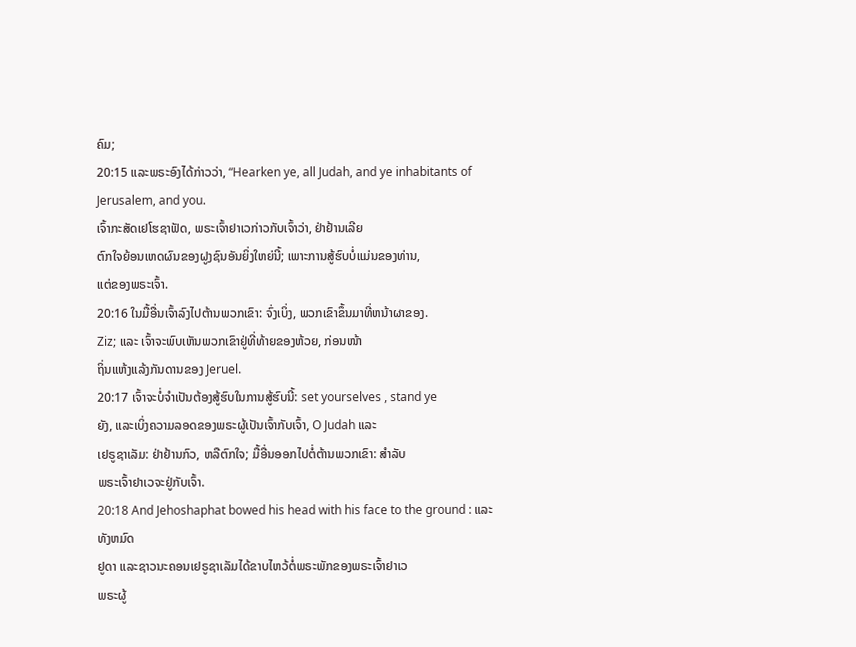ຄົມ;
20:15 ແລະພຣະອົງໄດ້ກ່າວວ່າ, “Hearken ye, all Judah, and ye inhabitants of Jerusalem, and you.
ເຈົ້າກະສັດເຢໂຮຊາຟັດ, ພຣະເຈົ້າຢາເວກ່າວກັບເຈົ້າວ່າ, ຢ່າຢ້ານເລີຍ
ຕົກໃຈຍ້ອນເຫດຜົນຂອງຝູງຊົນອັນຍິ່ງໃຫຍ່ນີ້; ເພາະການສູ້ຮົບບໍ່ແມ່ນຂອງທ່ານ,
ແຕ່ຂອງພຣະເຈົ້າ.
20:16 ໃນມື້ອື່ນເຈົ້າລົງໄປຕ້ານພວກເຂົາ: ຈົ່ງເບິ່ງ, ພວກເຂົາຂຶ້ນມາທີ່ຫນ້າຜາຂອງ.
Ziz; ແລະ ເຈົ້າຈະພົບເຫັນພວກເຂົາຢູ່ທີ່ທ້າຍຂອງຫ້ວຍ, ກ່ອນໜ້າ
ຖິ່ນແຫ້ງແລ້ງກັນດານຂອງ Jeruel.
20:17 ເຈົ້າຈະບໍ່ຈໍາເປັນຕ້ອງສູ້ຮົບໃນການສູ້ຮົບນີ້: set yourselves , stand ye
ຍັງ, ແລະເບິ່ງຄວາມລອດຂອງພຣະຜູ້ເປັນເຈົ້າກັບເຈົ້າ, O Judah ແລະ
ເຢຣູຊາເລັມ: ຢ່າຢ້ານກົວ, ຫລືຕົກໃຈ; ມື້ອື່ນອອກໄປຕໍ່ຕ້ານພວກເຂົາ: ສໍາລັບ
ພຣະເຈົ້າຢາເວຈະຢູ່ກັບເຈົ້າ.
20:18 And Jehoshaphat bowed his head with his face to the ground : ແລະທັງຫມົດ
ຢູດາ ແລະຊາວນະຄອນເຢຣູຊາເລັມໄດ້ຂາບໄຫວ້ຕໍ່ພຣະພັກຂອງພຣະເຈົ້າຢາເວ
ພຣະຜູ້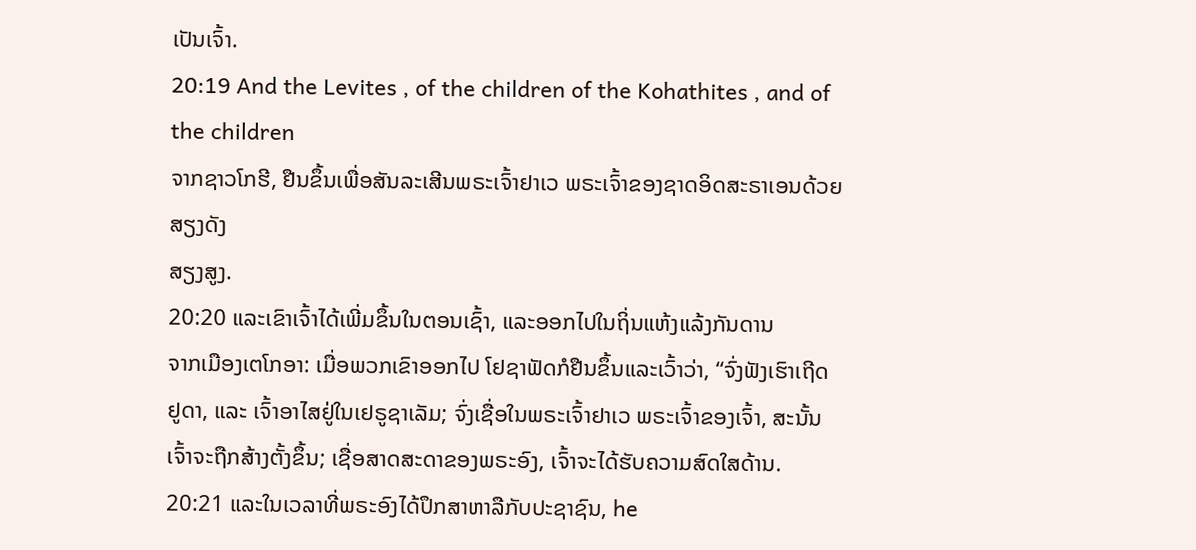ເປັນເຈົ້າ.
20:19 And the Levites , of the children of the Kohathites , and of the children
ຈາກຊາວໂກຮີ, ຢືນຂຶ້ນເພື່ອສັນລະເສີນພຣະເຈົ້າຢາເວ ພຣະເຈົ້າຂອງຊາດອິດສະຣາເອນດ້ວຍສຽງດັງ
ສຽງສູງ.
20:20 ແລະເຂົາເຈົ້າໄດ້ເພີ່ມຂຶ້ນໃນຕອນເຊົ້າ, ແລະອອກໄປໃນຖິ່ນແຫ້ງແລ້ງກັນດານ
ຈາກເມືອງເຕໂກອາ: ເມື່ອພວກເຂົາອອກໄປ ໂຢຊາຟັດກໍຢືນຂຶ້ນແລະເວົ້າວ່າ, “ຈົ່ງຟັງເຮົາເຖີດ
ຢູດາ, ແລະ ເຈົ້າອາໄສຢູ່ໃນເຢຣູຊາເລັມ; ຈົ່ງເຊື່ອໃນພຣະເຈົ້າຢາເວ ພຣະເຈົ້າຂອງເຈົ້າ, ສະນັ້ນ
ເຈົ້າຈະຖືກສ້າງຕັ້ງຂຶ້ນ; ເຊື່ອສາດສະດາຂອງພຣະອົງ, ເຈົ້າຈະໄດ້ຮັບຄວາມສົດໃສດ້ານ.
20:21 ແລະໃນເວລາທີ່ພຣະອົງໄດ້ປຶກສາຫາລືກັບປະຊາຊົນ, he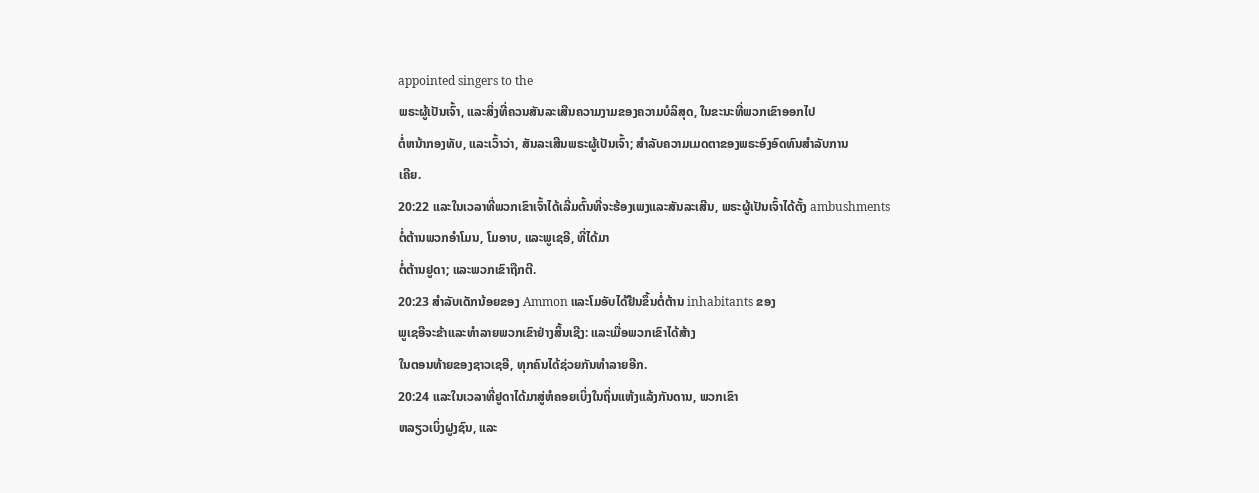appointed singers to the
ພຣະຜູ້ເປັນເຈົ້າ, ແລະສິ່ງທີ່ຄວນສັນລະເສີນຄວາມງາມຂອງຄວາມບໍລິສຸດ, ໃນຂະນະທີ່ພວກເຂົາອອກໄປ
ຕໍ່ຫນ້າກອງທັບ, ແລະເວົ້າວ່າ, ສັນລະເສີນພຣະຜູ້ເປັນເຈົ້າ; ສໍາລັບຄວາມເມດຕາຂອງພຣະອົງອົດທົນສໍາລັບການ
ເຄີຍ.
20:22 ແລະໃນເວລາທີ່ພວກເຂົາເຈົ້າໄດ້ເລີ່ມຕົ້ນທີ່ຈະຮ້ອງເພງແລະສັນລະເສີນ, ພຣະຜູ້ເປັນເຈົ້າໄດ້ຕັ້ງ ambushments
ຕໍ່ຕ້ານພວກອຳໂມນ, ໂມອາບ, ແລະພູເຊອີ, ທີ່ໄດ້ມາ
ຕໍ່ຕ້ານຢູດາ; ແລະພວກເຂົາຖືກຕີ.
20:23 ສໍາລັບເດັກນ້ອຍຂອງ Ammon ແລະໂມອັບໄດ້ຢືນຂຶ້ນຕໍ່ຕ້ານ inhabitants ຂອງ
ພູເຊອີຈະຂ້າແລະທຳລາຍພວກເຂົາຢ່າງສິ້ນເຊີງ: ແລະເມື່ອພວກເຂົາໄດ້ສ້າງ
ໃນຕອນທ້າຍຂອງຊາວເຊອີ, ທຸກຄົນໄດ້ຊ່ວຍກັນທຳລາຍອີກ.
20:24 ແລະໃນເວລາທີ່ຢູດາໄດ້ມາສູ່ຫໍຄອຍເບິ່ງໃນຖິ່ນແຫ້ງແລ້ງກັນດານ, ພວກເຂົາ
ຫລຽວເບິ່ງຝູງຊົນ, ແລະ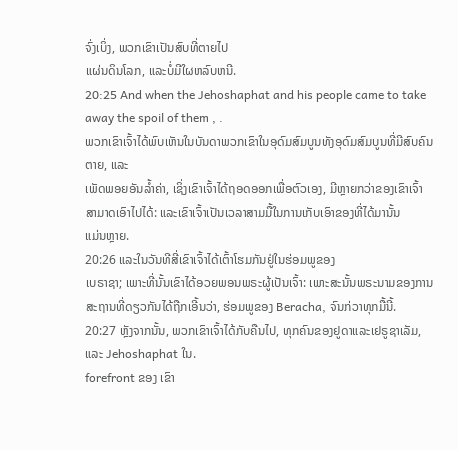ຈົ່ງເບິ່ງ, ພວກເຂົາເປັນສົບທີ່ຕາຍໄປ
ແຜ່ນດິນໂລກ, ແລະບໍ່ມີໃຜຫລົບຫນີ.
20:25 And when the Jehoshaphat and his people came to take away the spoil of them , .
ພວກເຂົາເຈົ້າໄດ້ພົບເຫັນໃນບັນດາພວກເຂົາໃນອຸດົມສົມບູນທັງອຸດົມສົມບູນທີ່ມີສົບຄົນຕາຍ, ແລະ
ເພັດພອຍອັນລ້ຳຄ່າ, ເຊິ່ງເຂົາເຈົ້າໄດ້ຖອດອອກເພື່ອຕົວເອງ, ມີຫຼາຍກວ່າຂອງເຂົາເຈົ້າ
ສາມາດເອົາໄປໄດ້: ແລະເຂົາເຈົ້າເປັນເວລາສາມມື້ໃນການເກັບເອົາຂອງທີ່ໄດ້ມານັ້ນ
ແມ່ນຫຼາຍ.
20:26 ແລະໃນວັນທີສີ່ເຂົາເຈົ້າໄດ້ເຕົ້າໂຮມກັນຢູ່ໃນຮ່ອມພູຂອງ
ເບຣາຊາ; ເພາະທີ່ນັ້ນເຂົາໄດ້ອວຍພອນພຣະຜູ້ເປັນເຈົ້າ: ເພາະສະນັ້ນພຣະນາມຂອງການ
ສະຖານທີ່ດຽວກັນໄດ້ຖືກເອີ້ນວ່າ, ຮ່ອມພູຂອງ Beracha, ຈົນກ່ວາທຸກມື້ນີ້.
20:27 ຫຼັງຈາກນັ້ນ, ພວກເຂົາເຈົ້າໄດ້ກັບຄືນໄປ, ທຸກຄົນຂອງຢູດາແລະເຢຣູຊາເລັມ, ແລະ Jehoshaphat ໃນ.
forefront ຂອງ ເຂົາ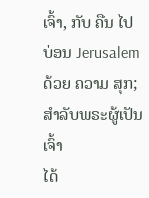ເຈົ້າ, ກັບ ຄືນ ໄປ ບ່ອນ Jerusalem ດ້ວຍ ຄວາມ ສຸກ; ສໍາລັບພຣະຜູ້ເປັນເຈົ້າ
ໄດ້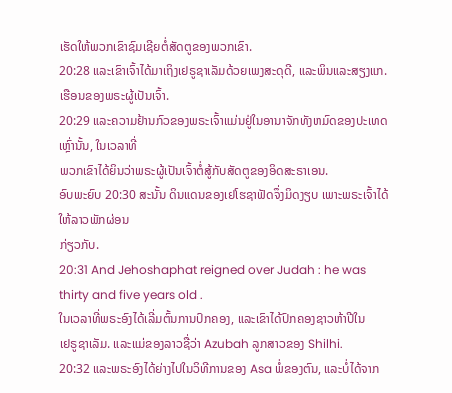ເຮັດໃຫ້ພວກເຂົາຊົມເຊີຍຕໍ່ສັດຕູຂອງພວກເຂົາ.
20:28 ແລະເຂົາເຈົ້າໄດ້ມາເຖິງເຢຣູຊາເລັມດ້ວຍເພງສະດຸດີ, ແລະພິນແລະສຽງແກ.
ເຮືອນຂອງພຣະຜູ້ເປັນເຈົ້າ.
20:29 ແລະຄວາມຢ້ານກົວຂອງພຣະເຈົ້າແມ່ນຢູ່ໃນອານາຈັກທັງຫມົດຂອງປະເທດເຫຼົ່ານັ້ນ, ໃນເວລາທີ່
ພວກເຂົາໄດ້ຍິນວ່າພຣະຜູ້ເປັນເຈົ້າຕໍ່ສູ້ກັບສັດຕູຂອງອິດສະຣາເອນ.
ອົບພະຍົບ 20:30 ສະນັ້ນ ດິນແດນຂອງເຢໂຮຊາຟັດຈຶ່ງມິດງຽບ ເພາະພຣະເຈົ້າໄດ້ໃຫ້ລາວພັກຜ່ອນ
ກ່ຽວກັບ.
20:31 And Jehoshaphat reigned over Judah : he was thirty and five years old .
ໃນເວລາທີ່ພຣະອົງໄດ້ເລີ່ມຕົ້ນການປົກຄອງ, ແລະເຂົາໄດ້ປົກຄອງຊາວຫ້າປີໃນ
ເຢຣູຊາເລັມ. ແລະແມ່ຂອງລາວຊື່ວ່າ Azubah ລູກສາວຂອງ Shilhi.
20:32 ແລະພຣະອົງໄດ້ຍ່າງໄປໃນວິທີການຂອງ Asa ພໍ່ຂອງຕົນ, ແລະບໍ່ໄດ້ຈາກ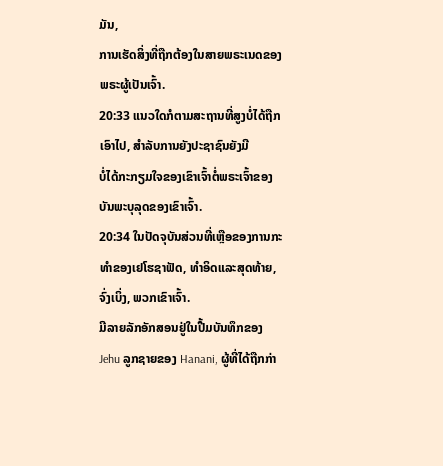ມັນ,
ການເຮັດສິ່ງທີ່ຖືກຕ້ອງໃນສາຍພຣະເນດຂອງພຣະຜູ້ເປັນເຈົ້າ.
20:33 ແນວໃດກໍຕາມສະຖານທີ່ສູງບໍ່ໄດ້ຖືກເອົາໄປ, ສໍາລັບການຍັງປະຊາຊົນຍັງມີ
ບໍ່ໄດ້ກະກຽມໃຈຂອງເຂົາເຈົ້າຕໍ່ພຣະເຈົ້າຂອງບັນພະບຸລຸດຂອງເຂົາເຈົ້າ.
20:34 ໃນປັດຈຸບັນສ່ວນທີ່ເຫຼືອຂອງການກະທໍາຂອງເຢໂຮຊາຟັດ, ທໍາອິດແລະສຸດທ້າຍ, ຈົ່ງເບິ່ງ, ພວກເຂົາເຈົ້າ.
ມີລາຍລັກອັກສອນຢູ່ໃນປື້ມບັນທຶກຂອງ Jehu ລູກຊາຍຂອງ Hanani, ຜູ້ທີ່ໄດ້ຖືກກ່າ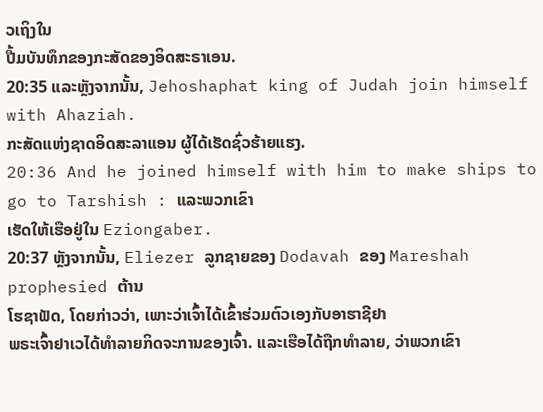ວເຖິງໃນ
ປື້ມບັນທຶກຂອງກະສັດຂອງອິດສະຣາເອນ.
20:35 ແລະຫຼັງຈາກນັ້ນ, Jehoshaphat king of Judah join himself with Ahaziah.
ກະສັດແຫ່ງຊາດອິດສະລາແອນ ຜູ້ໄດ້ເຮັດຊົ່ວຮ້າຍແຮງ.
20:36 And he joined himself with him to make ships to go to Tarshish : ແລະພວກເຂົາ
ເຮັດໃຫ້ເຮືອຢູ່ໃນ Eziongaber.
20:37 ຫຼັງຈາກນັ້ນ, Eliezer ລູກຊາຍຂອງ Dodavah ຂອງ Mareshah prophesied ຕ້ານ
ໂຮຊາຟັດ, ໂດຍກ່າວວ່າ, ເພາະວ່າເຈົ້າໄດ້ເຂົ້າຮ່ວມຕົວເອງກັບອາຮາຊີຢາ
ພຣະເຈົ້າຢາເວໄດ້ທຳລາຍກິດຈະການຂອງເຈົ້າ. ແລະເຮືອໄດ້ຖືກທໍາລາຍ, ວ່າພວກເຂົາ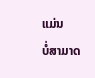ແມ່ນ
ບໍ່ສາມາດ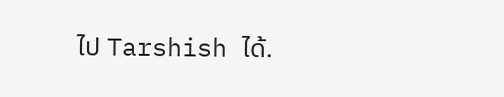ໄປ Tarshish ໄດ້.